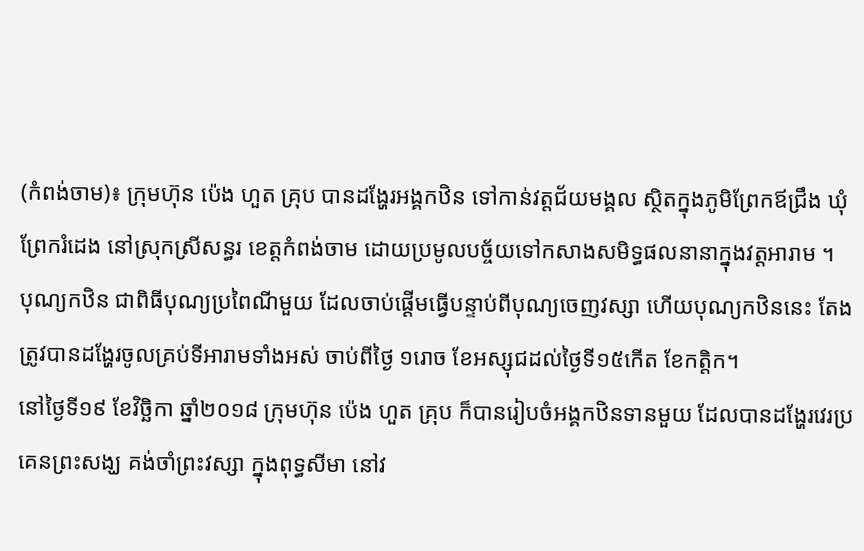(កំពង់ចាម)៖ ក្រុមហ៊ុន ប៉េង ហួត គ្រុប បានដង្ហែរអង្គកឋិន ទៅកាន់វត្ដជ័យមង្គល ស្ថិតក្នុងភូមិព្រែកឪជ្រឹង ឃុំព្រែករំដេង នៅស្រុកស្រីសន្ធរ ខេត្ដកំពង់ចាម ដោយប្រមូលបច្ច័យទៅកសាងសមិទ្ធផលនានាក្នុងវត្ដអារាម ។
បុណ្យកឋិន ជាពិធីបុណ្យប្រពៃណីមួយ ដែលចាប់ផ្ដើមធ្វើបន្ទាប់ពីបុណ្យចេញវស្សា ហើយបុណ្យកឋិននេះ តែងត្រូវបានដង្ហែរចូលគ្រប់ទីអារាមទាំងអស់ ចាប់ពីថ្ងៃ ១រោច ខែអស្សុជដល់ថ្ងៃទី១៥កើត ខែកត្តិក។
នៅថ្ងៃទី១៩ ខែវិច្ឆិកា ឆ្នាំ២០១៨ ក្រុមហ៊ុន ប៉េង ហួត គ្រុប ក៏បានរៀបចំអង្គកឋិនទានមួយ ដែលបានដង្ហែរវេរប្រគេនព្រះសង្ឃ គង់ចាំព្រះវស្សា ក្នុងពុទ្ធសីមា នៅវ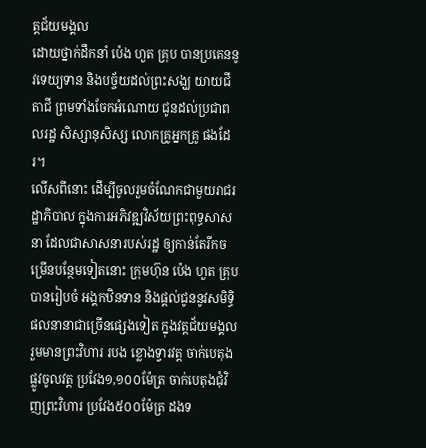ត្តជ័យមង្គល
ដោយថ្នាក់ដឹកនាំ ប៉េង ហួត គ្រុប បានប្រគេននូវទេយ្យទាន និងបច្ច័យដល់ព្រះសង្ឃ យាយជី តាជី ព្រមទាំងចែកអំណោយ ជូនដល់ប្រជាពលរដ្ឋ សិស្សានុសិស្ស លោកគ្រូអ្នកគ្រូ ផងដែរ។
លើសពីនោះ ដើម្បីចូលរួមចំណែកជាមួយរាជរដ្ឋាភិបាល ក្នុងការអភិវឌ្ឍវិស័យព្រះពុទ្ធសាសនា ដែលជាសាសនារបស់រដ្ឋ ឲ្យកាន់តែរីកចម្រើនបន្ថែមទៀតនោះ ក្រុមហ៊ុន ប៉េង ហួត គ្រុប បានរៀបចំ អង្គកឋិនទាន និងផ្តល់ជូននូវសមិទ្ធិផលនានាជាច្រើនផ្សេងទៀត ក្នុងវត្តជ័យមង្គល រួមមានព្រះវិហារ របង ខ្លោងទ្វារវត្ត ចាក់បេតុងផ្លូវចូលវត្ត ប្រវែង១,១០០ម៉ែត្រ ចាក់បេតុងជុំវិញព្រះវិហារ ប្រវែង៥០០ម៉ែត្រ ដងទ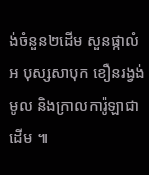ង់ចំនួន២ដើម សួនផ្កាលំអ បុស្សសាបុក ខឿនរង្វង់មូល និងក្រាលការ៉ូឡាជាដើម ៕